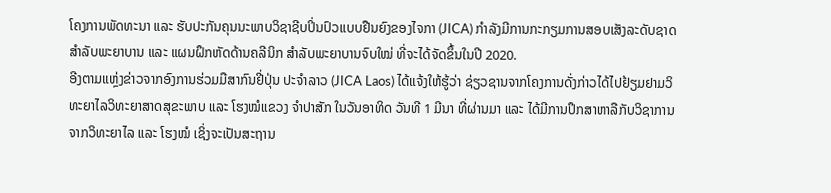ໂຄງການພັດທະນາ ແລະ ຮັບປະກັນຄຸນນະພາບວິຊາຊີບປິ່ນປົວແບບຢືນຍົງຂອງໄຈກາ (JICA) ກຳລັງມີການກະກຽມການສອບເສັງລະດັບຊາດສຳລັບພະຍາບານ ແລະ ແຜນຝຶກຫັດດ້ານຄລີນິກ ສຳລັບພະຍາບານຈົບໃໝ່ ທີ່ຈະໄດ້ຈັດຂຶ້ນໃນປີ 2020.
ອີງຕາມແຫຼ່ງຂ່າວຈາກອົງການຮ່ວມມືສາກົນຢີ່ປຸ່ນ ປະຈໍາລາວ (JICA Laos) ໄດ້ແຈ້ງໃຫ້ຮູ້ວ່າ ຊ່ຽວຊານຈາກໂຄງການດັ່ງກ່າວໄດ້ໄປຢ້ຽມຢາມວິທະຍາໄລວິທະຍາສາດສຸຂະພາບ ແລະ ໂຮງໝໍແຂວງ ຈຳປາສັກ ໃນວັນອາທິດ ວັນທີ 1 ມີນາ ທີ່ຜ່ານມາ ແລະ ໄດ້ມີການປຶກສາຫາລືກັບວິຊາການຈາກວິທະຍາໄລ ແລະ ໂຮງໝໍ ເຊິ່ງຈະເປັນສະຖານ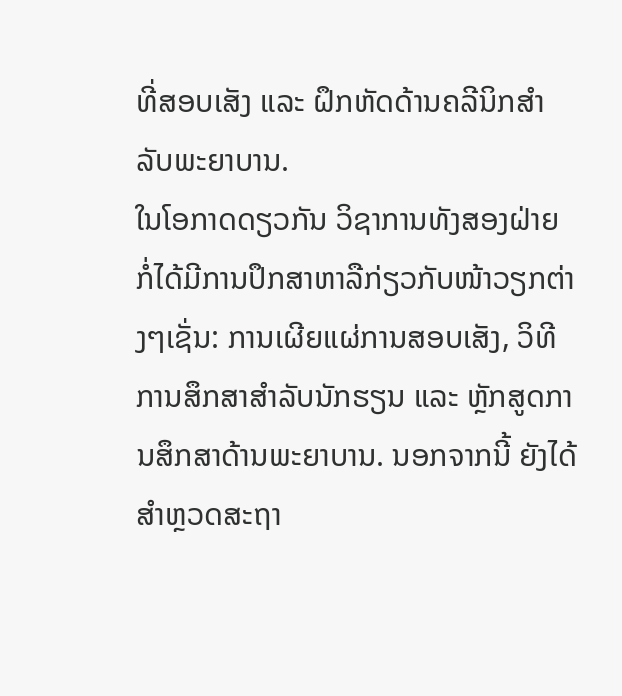ທີ່ສອບເສັງ ແລະ ຝຶກຫັດດ້ານຄລີນິກສຳລັບພະຍາບານ.
ໃນໂອກາດດຽວກັນ ວິຊາການທັງສອງຝ່າຍ ກໍ່ໄດ້ມີການປຶກສາຫາລືກ່ຽວກັບໜ້າວຽກຕ່າງໆເຊັ່ນ: ການເຜີຍແຜ່ການສອບເສັງ, ວິທີການສຶກສາສຳລັບນັກຮຽນ ແລະ ຫຼັກສູດການສຶກສາດ້ານພະຍາບານ. ນອກຈາກນີ້ ຍັງໄດ້ສຳຫຼວດສະຖາ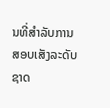ນທີ່ສຳລັບການສອບເສັງລະດັບຊາດ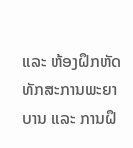ແລະ ຫ້ອງຝຶກຫັດທັກສະການພະຍາບານ ແລະ ການຝຶ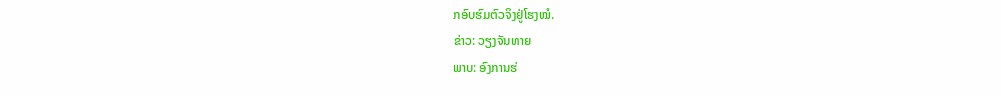ກອົບຮົມຕົວຈິງຢູ່ໂຮງໝໍ.
ຂ່າວ: ວຽງຈັນທາຍ
ພາບ: ອົງການຮ່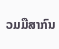ວມມືສາກົນ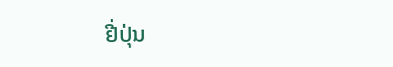ຢີ່ປຸ່ນ